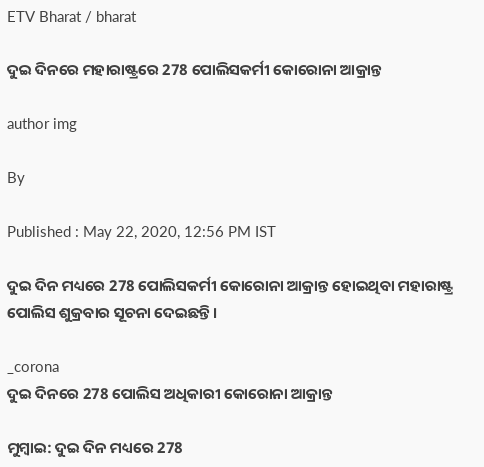ETV Bharat / bharat

ଦୁଇ ଦିନରେ ମହାରାଷ୍ଟ୍ରରେ 278 ପୋଲିସକର୍ମୀ କୋରୋନା ଆକ୍ରାନ୍ତ

author img

By

Published : May 22, 2020, 12:56 PM IST

ଦୁଇ ଦିନ ମଧ୍ୟରେ 278 ପୋଲିସକର୍ମୀ କୋରୋନା ଆକ୍ରାନ୍ତ ହୋଇଥିବା ମହାରାଷ୍ଟ୍ର ପୋଲିସ ଶୁକ୍ରବାର ସୂଚନା ଦେଇଛନ୍ତି ।

_corona
ଦୁଇ ଦିନରେ 278 ପୋଲିସ ଅଧିକାରୀ କୋରୋନା ଆକ୍ରାନ୍ତ

ମୁମ୍ବାଇ: ଦୁଇ ଦିନ ମଧ୍ୟରେ 278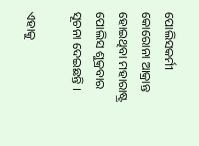ପୋଲିସକର୍ମୀ କୋରୋନା ଆକ୍ରାନ୍ତ ହୋଇଥିବା ମହାରାଷ୍ଟ୍ର ପୋଲିସ ଶୁକ୍ରବାର ସୂଚନା ଦେଇଛନ୍ତି ।

ଏହାକୁ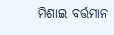ମିଶାଇ ବର୍ତ୍ତମାନ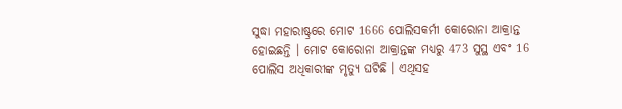ସୁଦ୍ଧା ମହାରାଷ୍ଟ୍ରରେ ମୋଟ 1666 ପୋଲିସକର୍ମୀ କୋରୋନା ଆକ୍ରାନ୍ତ ହୋଇଛନ୍ତି । ମୋଟ କୋରୋନା ଆକ୍ରାନ୍ତଙ୍କ ମଧ୍ୟରୁ 473 ସୁସ୍ଥ ଏବଂ 16 ପୋଲିସ ଅଧିକାରୀଙ୍କ ମୃତ୍ୟୁ ଘଟିଛି । ଏଥିସହ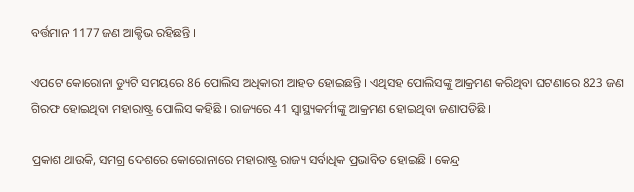ବର୍ତ୍ତମାନ 1177 ଜଣ ଆକ୍ଟିଭ ରହିଛନ୍ତି ।

ଏପଟେ କୋରୋନା ଡ୍ୟୁଟି ସମୟରେ 86 ପୋଲିସ ଅଧିକାରୀ ଆହତ ହୋଇଛନ୍ତି । ଏଥିସହ ପୋଲିସଙ୍କୁ ଆକ୍ରମଣ କରିଥିବା ଘଟଣାରେ 823 ଜଣ ଗିରଫ ହୋଇଥିବା ମହାରାଷ୍ଟ୍ର ପୋଲିସ କହିଛି । ରାଜ୍ୟରେ 41 ସ୍ୱାସ୍ଥ୍ୟକର୍ମୀଙ୍କୁ ଆକ୍ରମଣ ହୋଇଥିବା ଜଣାପଡିଛି ।

ପ୍ରକାଶ ଥାଉକି, ସମଗ୍ର ଦେଶରେ କୋରୋନାରେ ମହାରାଷ୍ଟ୍ର ରାଜ୍ୟ ସର୍ବାଧିକ ପ୍ରଭାବିତ ହୋଇଛି । କେନ୍ଦ୍ର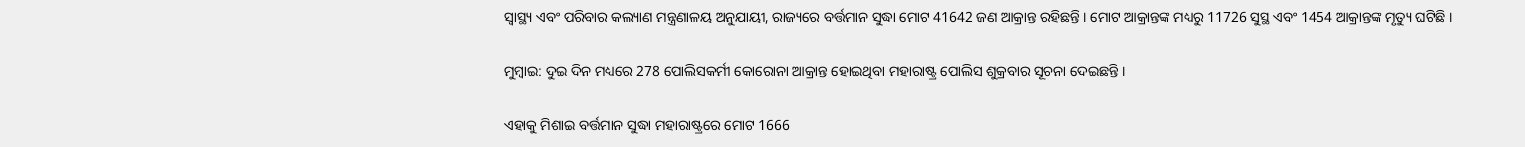ସ୍ବାସ୍ଥ୍ୟ ଏବଂ ପରିବାର କଲ୍ୟାଣ ମନ୍ତ୍ରଣାଳୟ ଅନୁଯାୟୀ, ରାଜ୍ୟରେ ବର୍ତ୍ତମାନ ସୁଦ୍ଧା ମୋଟ 41642 ଜଣ ଆକ୍ରାନ୍ତ ରହିଛନ୍ତି । ମୋଟ ଆକ୍ରାନ୍ତଙ୍କ ମଧ୍ୟରୁ 11726 ସୁସ୍ଥ ଏବଂ 1454 ଆକ୍ରାନ୍ତଙ୍କ ମୃତ୍ୟୁ ଘଟିଛି ।

ମୁମ୍ବାଇ: ଦୁଇ ଦିନ ମଧ୍ୟରେ 278 ପୋଲିସକର୍ମୀ କୋରୋନା ଆକ୍ରାନ୍ତ ହୋଇଥିବା ମହାରାଷ୍ଟ୍ର ପୋଲିସ ଶୁକ୍ରବାର ସୂଚନା ଦେଇଛନ୍ତି ।

ଏହାକୁ ମିଶାଇ ବର୍ତ୍ତମାନ ସୁଦ୍ଧା ମହାରାଷ୍ଟ୍ରରେ ମୋଟ 1666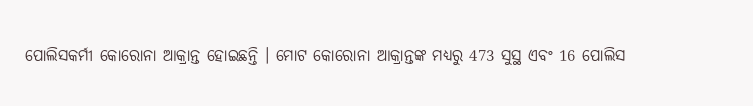ପୋଲିସକର୍ମୀ କୋରୋନା ଆକ୍ରାନ୍ତ ହୋଇଛନ୍ତି । ମୋଟ କୋରୋନା ଆକ୍ରାନ୍ତଙ୍କ ମଧ୍ୟରୁ 473 ସୁସ୍ଥ ଏବଂ 16 ପୋଲିସ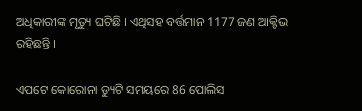ଅଧିକାରୀଙ୍କ ମୃତ୍ୟୁ ଘଟିଛି । ଏଥିସହ ବର୍ତ୍ତମାନ 1177 ଜଣ ଆକ୍ଟିଭ ରହିଛନ୍ତି ।

ଏପଟେ କୋରୋନା ଡ୍ୟୁଟି ସମୟରେ 86 ପୋଲିସ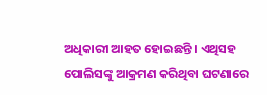ଅଧିକାରୀ ଆହତ ହୋଇଛନ୍ତି । ଏଥିସହ ପୋଲିସଙ୍କୁ ଆକ୍ରମଣ କରିଥିବା ଘଟଣାରେ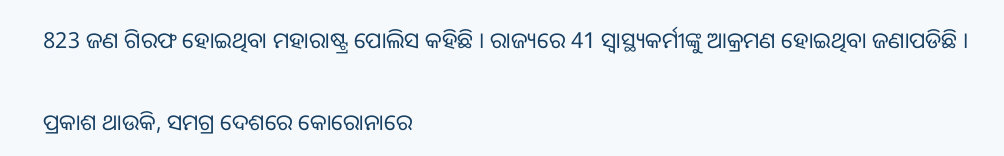823 ଜଣ ଗିରଫ ହୋଇଥିବା ମହାରାଷ୍ଟ୍ର ପୋଲିସ କହିଛି । ରାଜ୍ୟରେ 41 ସ୍ୱାସ୍ଥ୍ୟକର୍ମୀଙ୍କୁ ଆକ୍ରମଣ ହୋଇଥିବା ଜଣାପଡିଛି ।

ପ୍ରକାଶ ଥାଉକି, ସମଗ୍ର ଦେଶରେ କୋରୋନାରେ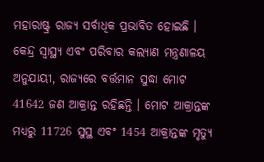ମହାରାଷ୍ଟ୍ର ରାଜ୍ୟ ସର୍ବାଧିକ ପ୍ରଭାବିତ ହୋଇଛି । କେନ୍ଦ୍ର ସ୍ବାସ୍ଥ୍ୟ ଏବଂ ପରିବାର କଲ୍ୟାଣ ମନ୍ତ୍ରଣାଳୟ ଅନୁଯାୟୀ, ରାଜ୍ୟରେ ବର୍ତ୍ତମାନ ସୁଦ୍ଧା ମୋଟ 41642 ଜଣ ଆକ୍ରାନ୍ତ ରହିଛନ୍ତି । ମୋଟ ଆକ୍ରାନ୍ତଙ୍କ ମଧ୍ୟରୁ 11726 ସୁସ୍ଥ ଏବଂ 1454 ଆକ୍ରାନ୍ତଙ୍କ ମୃତ୍ୟୁ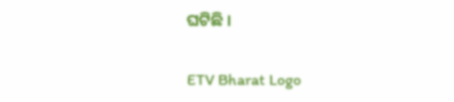ଘଟିଛି ।

ETV Bharat Logo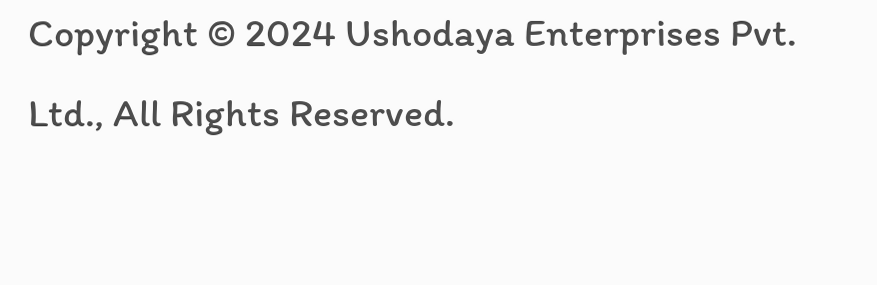Copyright © 2024 Ushodaya Enterprises Pvt. Ltd., All Rights Reserved.